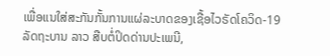ເພື່ອແນໃສ່ສະກັນກັ້ນການແຜ່ລະບາດຂອງເຊື້ອໄວຣັດໂຄວິດ-19 ລັດຖະບານ ລາວ ສືບຕໍ່ປິດດ່ານປະເພນີ,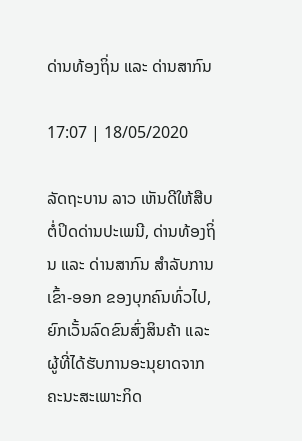ດ່ານທ້ອງຖິ່ນ ແລະ ດ່ານສາກົນ

17:07 | 18/05/2020

ລັດຖະບານ ລາວ ເຫັນດີໃຫ້ສືບຕໍ່ປິດດ່ານປະເພນີ, ດ່ານທ້ອງຖິ່ນ ແລະ ດ່ານສາກົນ ສຳລັບການເຂົ້າ-ອອກ ຂອງບຸກຄົນທົ່ວໄປ, ຍົກເວັ້ນລົດຂົນສົ່ງສິນຄ້າ ແລະ ຜູ້ທີ່ໄດ້ຮັບການອະນຸຍາດຈາກຄະນະສະເພາະກິດ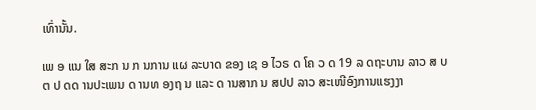ເທົ່ານັ້ນ.

ເພ ອ ແນ ໃສ ສະກ ນ ກ ນການ ແຜ ລະບາດ ຂອງ ເຊ ອ ໄວຣ ດ ໂຄ ວ ດ 19 ລ ດຖະບານ ລາວ ສ ບຕ ປ ດດ ານປະເພນ ດ ານທ ອງຖ ນ ແລະ ດ ານສາກ ນ ສປປ ລາວ ສະເໜີອົງການແຮງງາ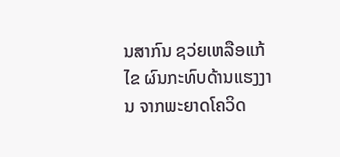ນສາກົນ ຊວ່ຍເຫລືອແກ້ໄຂ ຜົນກະທົບດ້ານແຮງງານ ຈາກພະຍາດໂຄວິດ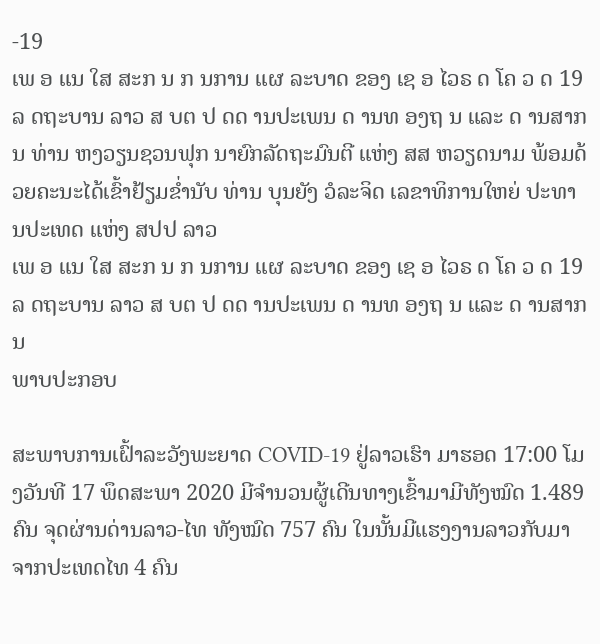-19
ເພ ອ ແນ ໃສ ສະກ ນ ກ ນການ ແຜ ລະບາດ ຂອງ ເຊ ອ ໄວຣ ດ ໂຄ ວ ດ 19 ລ ດຖະບານ ລາວ ສ ບຕ ປ ດດ ານປະເພນ ດ ານທ ອງຖ ນ ແລະ ດ ານສາກ ນ ທ່ານ ຫງວຽນຊວນຟຸກ ນາຍົກລັດຖະມົນຕີ ແຫ່ງ ສສ ຫວຽດນາມ ພ້ອມດ້ວຍຄະນະໄດ້ເຂົ້າຢ້ຽມຂໍ່ານັບ ທ່ານ ບຸນຍັງ ວໍລະຈິດ ເລຂາທິການໃຫຍ່ ປະທານປະເທດ ແຫ່ງ ສປປ ລາວ
ເພ ອ ແນ ໃສ ສະກ ນ ກ ນການ ແຜ ລະບາດ ຂອງ ເຊ ອ ໄວຣ ດ ໂຄ ວ ດ 19 ລ ດຖະບານ ລາວ ສ ບຕ ປ ດດ ານປະເພນ ດ ານທ ອງຖ ນ ແລະ ດ ານສາກ ນ
ພາບປະກອບ

ສະພາບການເຝົ້າລະວັງພະຍາດ COVID-19 ຢູ່ລາວເຮົາ ມາຮອດ 17:00 ໂມງວັນທີ 17 ພຶດສະພາ 2020 ມີຈຳນວນຜູ້ເດີນທາງເຂົ້າມາມີທັງໝົດ 1.489 ຄົນ ຈຸດຜ່ານດ່ານລາວ-ໄທ ທັງໝົດ 757 ຄົນ ໃນນັ້ນມີແຮງງານລາວກັບມາຈາກປະເທດໄທ 4 ຄົນ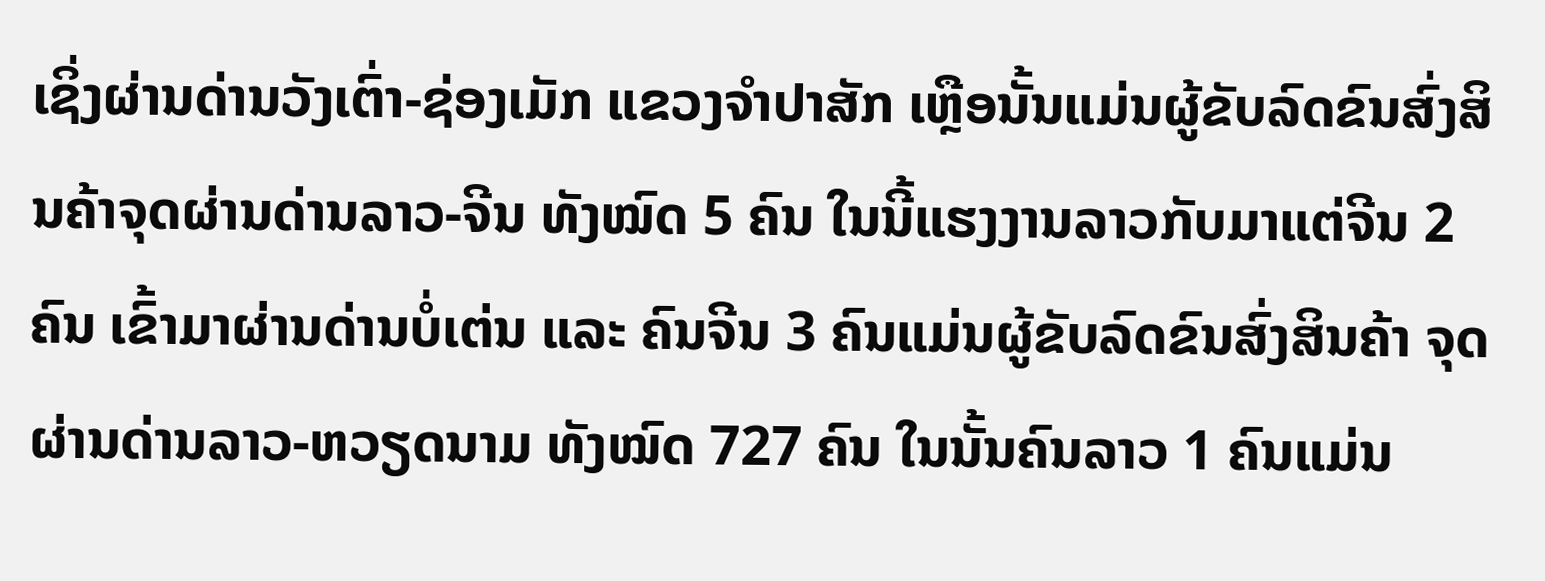ເຊິ່ງຜ່ານດ່ານວັງເຕົ່າ-ຊ່ອງເມັກ ແຂວງຈຳປາສັກ ເຫຼືອນັ້ນແມ່ນຜູ້ຂັບລົດຂົນສົ່ງສິນຄ້າຈຸດຜ່ານດ່ານລາວ-ຈີນ ທັງໝົດ 5 ຄົນ ໃນນີ້ແຮງງານລາວກັບມາແຕ່ຈີນ 2 ຄົນ ເຂົ້າມາຜ່ານດ່ານບໍ່ເຕ່ນ ແລະ ຄົນຈີນ 3 ຄົນແມ່ນຜູ້ຂັບລົດຂົນສົ່ງສິນຄ້າ ຈຸດຜ່ານດ່ານລາວ-ຫວຽດນາມ ທັງໝົດ 727 ຄົນ ໃນນັ້ນຄົນລາວ 1 ຄົນແມ່ນ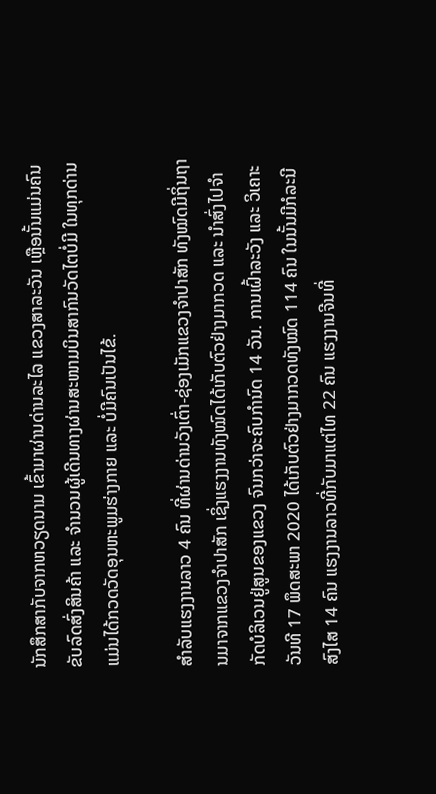ນັກສຶກສາກັບຈາກຫວຽດນາມ ເຂົ້າມາຜ່ານດ່ານລະໄລ ແຂວງສາລະວັນ ເຫຼືອນັ້ນແມ່ນຄົນຂັບລົດສົ່ງສິນຄ້າ ແລະ ຈຳນວນຜູ້ເດີນທາງຜ່ານສະໜາມບິນສາກົນວັດໄຕບໍ່ມີ ໃນທຸກດ່ານແມ່ນໄດ້ກວດວັດອຸນຫະພູມຮ່າງກາຍ ແລະ ບໍ່ມີຄົນເປັນໄຂ້.

ສຳລັບແຮງງານລາວ 4 ຄົນ ທີ່ຜ່ານດ່ານວັງເຕົ່າ-ຊ່ອງເມັກແຂວງຈຳປາສັກ ທັງໝົດມີຖິ່ນຖານມາຈາກແຂວງຈຳປາສັກ ເຊິ່ງແຮງງານທັງໝົດໄດ້ເກັບຕົວຢ່າງມາກວດ ແລະ ນຳສົ່ງໄປຈຳກັດບໍລິເວນຢູ່ສູນຂອງແຂວງ ຈົນກວ່າຈະຄົບກຳນົດ 14 ວັນ. ການເຝົ້າລະວັງ ແລະ ວິເຄາະວັນທີ 17 ພຶດສະພາ 2020 ໄດ້ເກັບຕົວຢ່າງມາກວດທັງໝົດ 114 ຄົນ ໃນນັ້ນມີກໍລະນີສົງໄສ 14 ຄົນ ແຮງງານລາວທີ່ກັບມາແຕ່ໄທ 22 ຄົນ ແຮງງານຈີນທີ່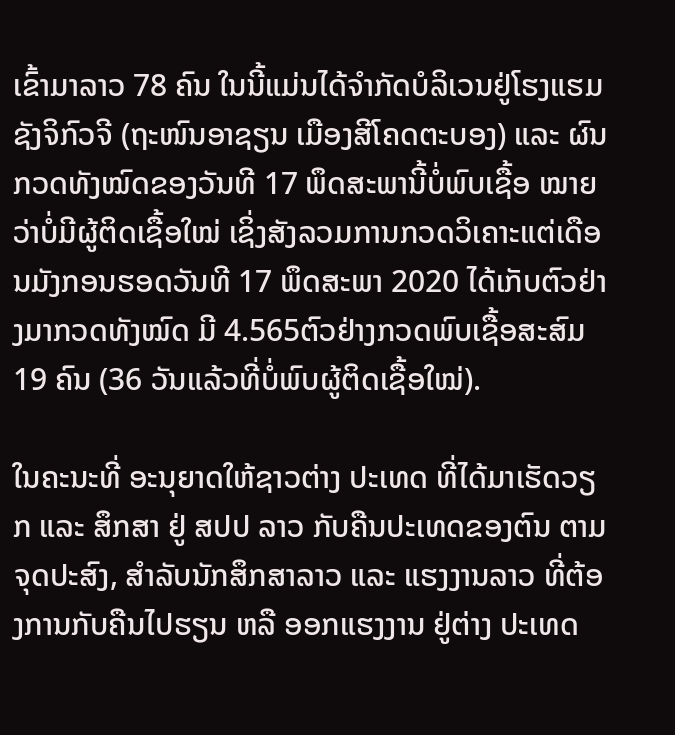ເຂົ້າມາລາວ 78 ຄົນ ໃນນີ້ແມ່ນໄດ້ຈຳກັດບໍລິເວນຢູ່ໂຮງແຮມຊັງຈິກົວຈີ (ຖະໜົນອາຊຽນ ເມືອງສີໂຄດຕະບອງ) ແລະ ຜົນກວດທັງໝົດຂອງວັນທີ 17 ພຶດສະພານີ້ບໍ່ພົບເຊື້ອ ໝາຍວ່າບໍ່ມີຜູ້ຕິດເຊື້ອໃໝ່ ເຊິ່ງສັງລວມການກວດວິເຄາະແຕ່ເດືອນມັງກອນຮອດວັນທີ 17 ພຶດສະພາ 2020 ໄດ້ເກັບຕົວຢ່າງມາກວດທັງໝົດ ມີ 4.565ຕົວຢ່າງກວດພົບເຊື້ອສະສົມ 19 ຄົນ (36 ວັນແລ້ວທີ່ບໍ່ພົບຜູ້ຕິດເຊື້ອໃໝ່).

ໃນຄະນະທີ່ ອະນຸຍາດໃຫ້ຊາວຕ່າງ ປະເທດ ທີ່ໄດ້ມາເຮັດວຽກ ແລະ ສຶກສາ ຢູ່ ສປປ ລາວ ກັບຄືນປະເທດຂອງຕົນ ຕາມຈຸດປະສົງ, ສຳລັບນັກສຶກສາລາວ ແລະ ແຮງງານລາວ ທີ່ຕ້ອງການກັບຄືນໄປຮຽນ ຫລື ອອກແຮງງານ ຢູ່ຕ່າງ ປະເທດ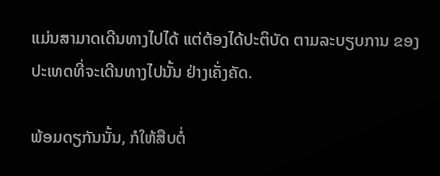ແມ່ນສາມາດເດີນທາງໄປໄດ້ ແຕ່ຕ້ອງໄດ້ປະຕິບັດ ຕາມລະບຽບການ ຂອງປະເທດທີ່ຈະເດີນທາງໄປນັ້ນ ຢ່າງເຄັ່ງຄັດ.

ພ້ອມດຽກັນນັ້ນ, ກໍໃຫ້ສືບຕໍ່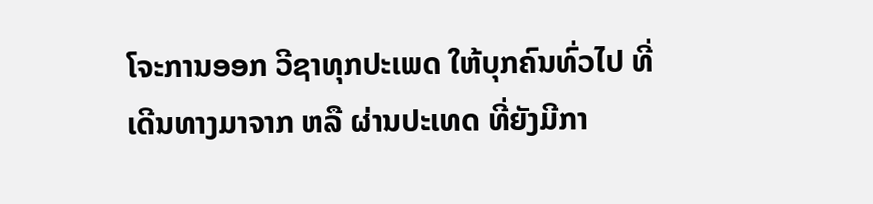ໂຈະການອອກ ວີຊາທຸກປະເພດ ໃຫ້ບຸກຄົນທົ່ວໄປ ທີ່ເດີນທາງມາຈາກ ຫລື ຜ່ານປະເທດ ທີ່ຍັງມີກາ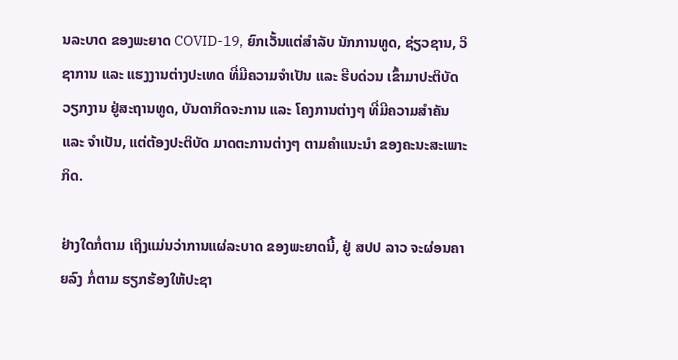ນລະບາດ ຂອງພະຍາດ COVID-19, ຍົກເວັ້ນແຕ່ສໍາລັບ ນັກການທູດ, ຊ່ຽວຊານ, ວິຊາການ ແລະ ແຮງງານຕ່າງປະເທດ ທີ່ມີຄວາມຈຳເປັນ ແລະ ຮີບດ່ວນ ເຂົ້າມາປະຕິບັດວຽກງານ ຢູ່ສະຖານທູດ, ບັນດາກິດຈະການ ແລະ ໂຄງການຕ່າງໆ ທີ່ມີຄວາມສຳຄັນ ແລະ ຈຳເປັນ, ແຕ່ຕ້ອງປະຕິບັດ ມາດຕະການຕ່າງໆ ຕາມຄຳແນະນຳ ຂອງຄະນະສະເພາະກິດ.

ຢ່າງໃດກໍ່ຕາມ ເຖິງແມ່ນວ່າການແຜ່ລະບາດ ຂອງພະຍາດນີ້, ຢູ່ ສປປ ລາວ ຈະຜ່ອນຄາຍລົງ ກໍ່ຕາມ ຮຽກຮ້ອງໃຫ້ປະຊາ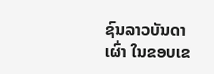ຊົນລາວບັນດາເຜົ່າ ໃນຂອບເຂ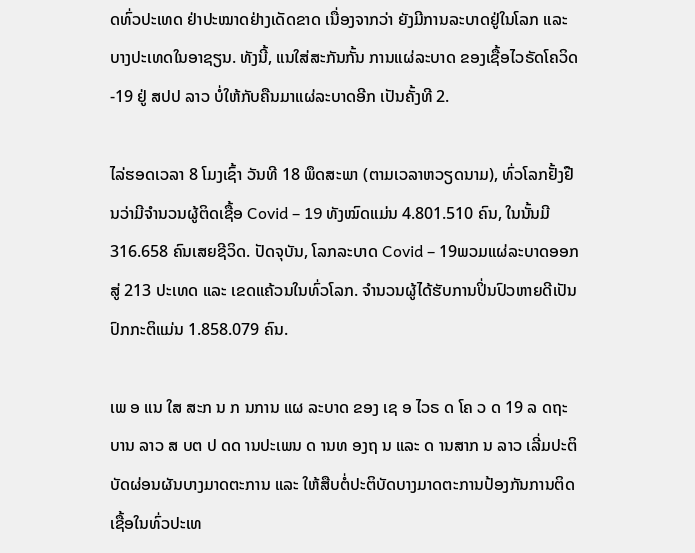ດທົ່ວປະເທດ ຢ່າປະໝາດຢ່າງເດັດຂາດ ເນື່ອງຈາກວ່າ ຍັງມີການລະບາດຢູ່ໃນໂລກ ແລະ ບາງປະເທດໃນອາຊຽນ. ທັງນີ້, ແນໃສ່ສະກັນກັ້ນ ການແຜ່ລະບາດ ຂອງເຊື້ອໄວຣັດໂຄວິດ-19 ຢູ່ ສປປ ລາວ ບໍ່ໃຫ້ກັບຄືນມາແຜ່ລະບາດອີກ ເປັນຄັ້ງທີ 2.

ໄລ່ຮອດເວລາ 8 ໂມງເຊົ້າ ວັນທີ 18 ພຶດສະພາ (ຕາມເວລາຫວຽດນາມ), ທົ່ວໂລກຢັ້ງຢືນວ່າມີຈຳນວນຜູ້ຕິດເຊື້ອ Covid – 19 ທັງໝົດແມ່ນ 4.801.510 ຄົນ, ໃນນັ້ນມີ 316.658 ຄົນເສຍຊີວິດ. ປັດຈຸບັນ, ໂລກລະບາດ Covid – 19ພວມແຜ່ລະບາດອອກສູ່ 213 ປະເທດ ແລະ ເຂດແຄ້ວນໃນທົ່ວໂລກ. ຈຳນວນຜູ້ໄດ້ຮັບການປິ່ນປົວຫາຍດີເປັນປົກກະຕິແມ່ນ 1.858.079 ຄົນ.

ເພ ອ ແນ ໃສ ສະກ ນ ກ ນການ ແຜ ລະບາດ ຂອງ ເຊ ອ ໄວຣ ດ ໂຄ ວ ດ 19 ລ ດຖະບານ ລາວ ສ ບຕ ປ ດດ ານປະເພນ ດ ານທ ອງຖ ນ ແລະ ດ ານສາກ ນ ລາວ ເລີ່ມປະຕິບັດຜ່ອນຜັນບາງມາດຕະການ ແລະ ໃຫ້ສືບຕໍ່ປະຕິບັດບາງມາດຕະການປ້ອງກັນການຕິດເຊື້ອໃນທົ່ວປະເທ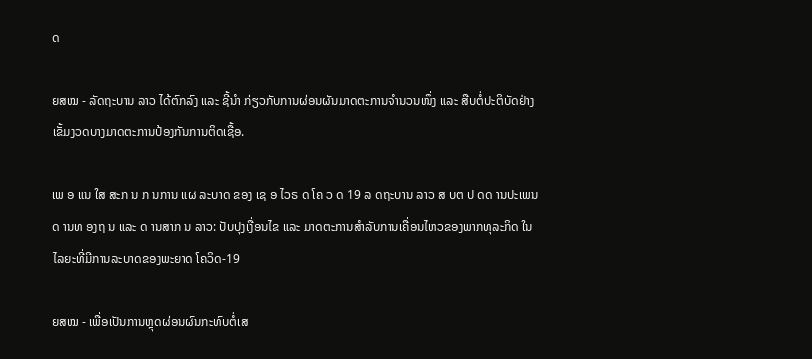ດ

ຍສໝ - ລັດຖະບານ ລາວ ໄດ້ຕົກລົງ ແລະ ຊີ້ນໍາ ກ່ຽວກັບການຜ່ອນຜັນມາດຕະການຈຳນວນໜຶ່ງ ແລະ ສືບຕໍ່ປະຕິບັດຢ່າງເຂັ້ມງວດບາງມາດຕະການປ້ອງກັນການຕິດເຊື້ອ.

ເພ ອ ແນ ໃສ ສະກ ນ ກ ນການ ແຜ ລະບາດ ຂອງ ເຊ ອ ໄວຣ ດ ໂຄ ວ ດ 19 ລ ດຖະບານ ລາວ ສ ບຕ ປ ດດ ານປະເພນ ດ ານທ ອງຖ ນ ແລະ ດ ານສາກ ນ ລາວ: ປັບປຸງເງື່ອນໄຂ ແລະ ມາດຕະການສຳລັບການເຄື່ອນໄຫວຂອງພາກທຸລະກິດ ໃນໄລຍະທີ່ມີການລະບາດຂອງພະຍາດ ໂຄວິດ-19

ຍສໝ - ເພື່ອເປັນການຫຼຸດຜ່ອນຜົນກະທົບຕໍ່ເສ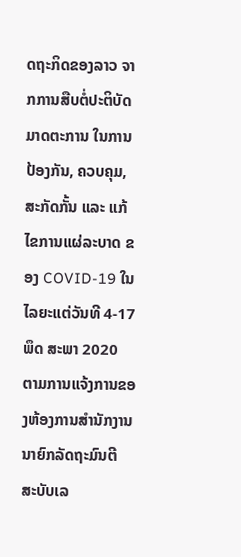ດຖະກິດຂອງລາວ ຈາກການສືບຕໍ່ປະຕິບັດມາດຕະການ ໃນການປ້ອງກັນ, ຄວບຄຸມ, ສະກັດກັ້ນ ແລະ ແກ້ໄຂການແຜ່ລະບາດ ຂອງ COVID-19 ໃນໄລຍະແຕ່ວັນທີ 4-17 ພຶດ ສະພາ 2020 ຕາມການແຈ້ງການຂອງຫ້ອງການສໍານັກງານນາຍົກລັດຖະມົນຕີ ສະບັບເລ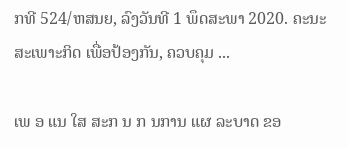ກທີ 524/ຫສນຍ, ລົງວັນທີ 1 ພຶດສະພາ 2020. ຄະນະສະເພາະກິດ ເພື່ອປ້ອງກັນ, ຄວບຄຸມ ...

ເພ ອ ແນ ໃສ ສະກ ນ ກ ນການ ແຜ ລະບາດ ຂອ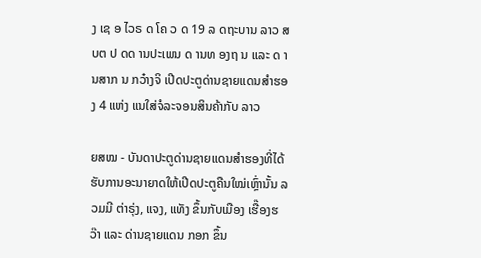ງ ເຊ ອ ໄວຣ ດ ໂຄ ວ ດ 19 ລ ດຖະບານ ລາວ ສ ບຕ ປ ດດ ານປະເພນ ດ ານທ ອງຖ ນ ແລະ ດ ານສາກ ນ ກວ໋າງຈິ ເປີດປະຕູດ່ານຊາຍແດນສໍາຮອງ 4 ແຫ່ງ ແນໃສ່ຈໍລະຈອນສິນຄ້າກັບ ລາວ

ຍສໝ - ບັນດາປະຕູດ່ານຊາຍແດນສໍາຮອງທີ່ໄດ້ຮັບການອະນາຍາດໃຫ້ເປີດປະຕູຄືນໃໝ່ເຫຼົ່ານັ້ນ ລວມມີ ຕ່າຣຸ່ງ, ແຈງ, ແທັງ ຂຶ້ນກັບເມືອງ ເຮື໊ອງຮວ໊າ ແລະ ດ່ານຊາຍແດນ ກອກ ຂຶ້ນ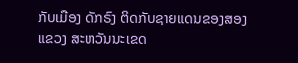ກັບເມືອງ ດັກຣົງ ຕິດກັບຊາຍແດນຂອງສອງແຂວງ ສະຫວັນນະເຂດ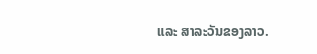ແລະ ສາລະວັນຂອງລາວ.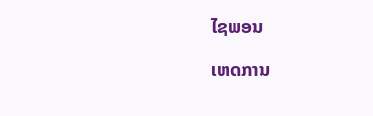ໄຊພອນ

ເຫດການ